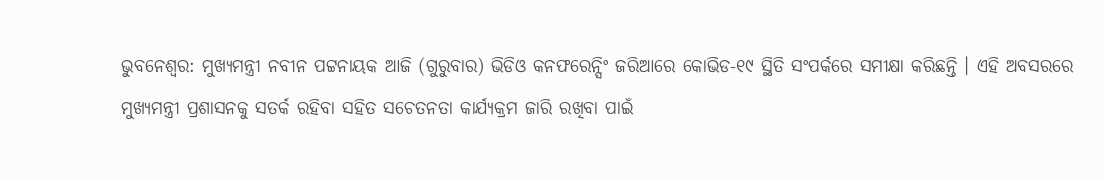ଭୁବନେଶ୍ବର: ମୁଖ୍ୟମନ୍ତ୍ରୀ ନବୀନ ପଟ୍ଟନାୟକ ଆଜି (ଗୁରୁବାର) ଭିଡିଓ କନଫରେନ୍ସିଂ ଜରିଆରେ କୋଭିଡ-୧୯ ସ୍ଥିତି ସଂପର୍କରେ ସମୀକ୍ଷା କରିଛନ୍ତି । ଏହି ଅବସରରେ ମୁଖ୍ୟମନ୍ତ୍ରୀ ପ୍ରଶାସନକୁ ସତର୍କ ରହିବା ସହିତ ସଚେତନତା କାର୍ଯ୍ୟକ୍ରମ ଜାରି ରଖିବା ପାଇଁ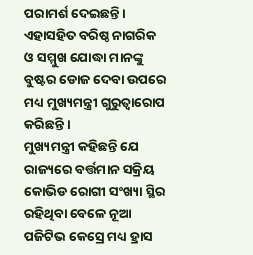ପରାମର୍ଶ ଦେଇଛନ୍ତି । ଏହାସହିତ ବରିଷ୍ଠ ନାଗରିକ ଓ ସମ୍ମୁଖ ଯୋଦ୍ଧା ମାନଙ୍କୁ ବୁଷ୍ଟର ଡୋଜ ଦେବା ଉପରେ ମଧ୍ୟ ମୁଖ୍ୟମନ୍ତ୍ରୀ ଗୁରୁତ୍ବାରୋପ କରିଛନ୍ତି ।
ମୁଖ୍ୟମନ୍ତ୍ରୀ କହିଛନ୍ତି ଯେ ରାଜ୍ୟରେ ବର୍ତ୍ତମାନ ସକ୍ରିୟ କୋଭିଡ ରୋଗୀ ସଂଖ୍ୟା ସ୍ଥିର ରହିଥିବା ବେଳେ ନୂଆ ପଜିଟିଭ କେସ୍ରେ ମଧ୍ୟ ହ୍ରାସ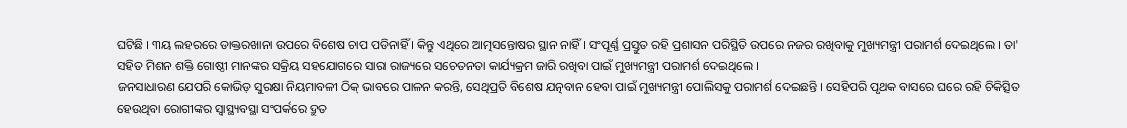ଘଟିଛି । ୩ୟ ଲହରରେ ଡାକ୍ତରଖାନା ଉପରେ ବିଶେଷ ଚାପ ପଡିନାହିଁ । କିନ୍ତୁ ଏଥିରେ ଆତ୍ମସନ୍ତୋଷର ସ୍ଥାନ ନାହିଁ । ସଂପୂର୍ଣ୍ଣ ପ୍ରସ୍ତୁତ ରହି ପ୍ରଶାସନ ପରିସ୍ଥିତି ଉପରେ ନଜର ରଖିବାକୁ ମୁଖ୍ୟମନ୍ତ୍ରୀ ପରାମର୍ଶ ଦେଇଥିଲେ । ତା' ସହିତ ମିଶନ ଶକ୍ତି ଗୋଷ୍ଠୀ ମାନଙ୍କର ସକ୍ରିୟ ସହଯୋଗରେ ସାରା ରାଜ୍ୟରେ ସଚେତନତା କାର୍ଯ୍ୟକ୍ରମ ଜାରି ରଖିବା ପାଇଁ ମୁଖ୍ୟମନ୍ତ୍ରୀ ପରାମର୍ଶ ଦେଇଥିଲେ ।
ଜନସାଧାରଣ ଯେପରି କୋଭିଡ଼ ସୁରକ୍ଷା ନିୟମାବଳୀ ଠିକ୍ ଭାବରେ ପାଳନ କରନ୍ତି, ସେଥିପ୍ରତି ବିଶେଷ ଯତ୍ନବାନ ହେବା ପାଇଁ ମୁଖ୍ୟମନ୍ତ୍ରୀ ପୋଲିସକୁ ପରାମର୍ଶ ଦେଇଛନ୍ତି । ସେହିପରି ପୃଥକ ବାସରେ ଘରେ ରହି ଚିକିତ୍ସିତ ହେଉଥିବା ରୋଗୀଙ୍କର ସ୍ବାସ୍ଥ୍ୟବସ୍ଥା ସଂପର୍କରେ ଦ୍ରୁତ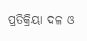ପ୍ରତିକ୍ରିୟା ଦଳ ଓ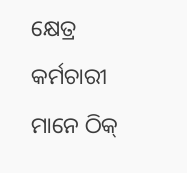କ୍ଷେତ୍ର କର୍ମଚାରୀ ମାନେ ଠିକ୍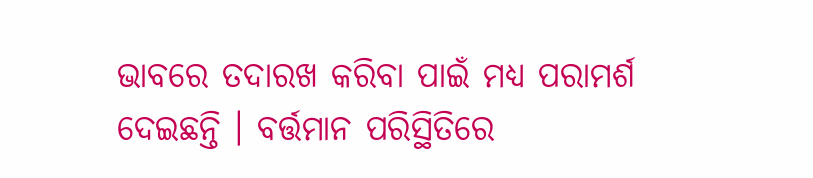ଭାବରେ ତଦାରଖ କରିବା ପାଇଁ ମଧ୍ୟ ପରାମର୍ଶ ଦେଇଛନ୍ତି । ବର୍ତ୍ତମାନ ପରିସ୍ଥିତିରେ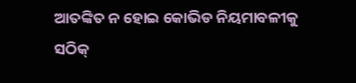ଆତଙ୍କିତ ନ ହୋଇ କୋଭିଡ ନିୟମାବଳୀକୁ ସଠିକ୍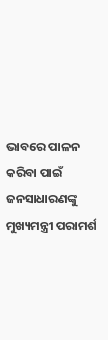ଭାବରେ ପାଳନ କରିବା ପାଇଁ ଜନସାଧାରଣଙ୍କୁ ମୁଖ୍ୟମନ୍ତ୍ରୀ ପରାମର୍ଶ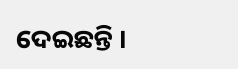ଦେଇଛନ୍ତି ।